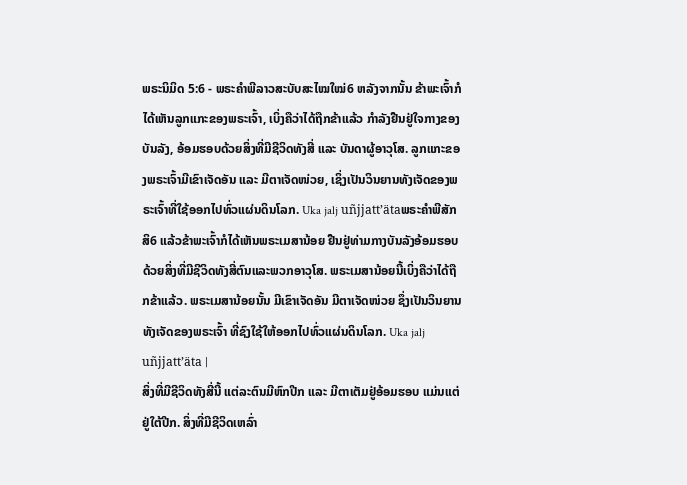ພຣະນິມິດ 5:6 - ພຣະຄຳພີລາວສະບັບສະໄໝໃໝ່6 ຫລັງຈາກນັ້ນ ຂ້າພະເຈົ້າກໍໄດ້ເຫັນລູກແກະຂອງພຣະເຈົ້າ, ເບິ່ງຄືວ່າໄດ້ຖືກຂ້າແລ້ວ ກຳລັງຢືນຢູ່ໃຈກາງຂອງບັນລັງ, ອ້ອມຮອບດ້ວຍສິ່ງທີ່ມີຊີວິດທັງສີ່ ແລະ ບັນດາຜູ້ອາວຸໂສ. ລູກແກະຂອງພຣະເຈົ້າມີເຂົາເຈັດອັນ ແລະ ມີຕາເຈັດໜ່ວຍ, ເຊິ່ງເປັນວິນຍານທັງເຈັດຂອງພຣະເຈົ້າທີ່ໃຊ້ອອກໄປທົ່ວແຜ່ນດິນໂລກ. Uka jalj uñjjattʼätaພຣະຄຳພີສັກສິ6 ແລ້ວຂ້າພະເຈົ້າກໍໄດ້ເຫັນພຣະເມສານ້ອຍ ຢືນຢູ່ທ່າມກາງບັນລັງອ້ອມຮອບດ້ວຍສິ່ງທີ່ມີຊີວິດທັງສີ່ຕົນແລະພວກອາວຸໂສ. ພຣະເມສານ້ອຍນີ້ເບິ່ງຄືວ່າໄດ້ຖືກຂ້າແລ້ວ. ພຣະເມສານ້ອຍນັ້ນ ມີເຂົາເຈັດອັນ ມີຕາເຈັດໜ່ວຍ ຊຶ່ງເປັນວິນຍານທັງເຈັດຂອງພຣະເຈົ້າ ທີ່ຊົງໃຊ້ໃຫ້ອອກໄປທົ່ວແຜ່ນດິນໂລກ. Uka jalj uñjjattʼäta |
ສິ່ງທີ່ມີຊີວິດທັງສີ່ນີ້ ແຕ່ລະຕົນມີຫົກປີກ ແລະ ມີຕາເຕັມຢູ່ອ້ອມຮອບ ແມ່ນແຕ່ຢູ່ໃຕ້ປີກ. ສິ່ງທີ່ມີຊີວິດເຫລົ່າ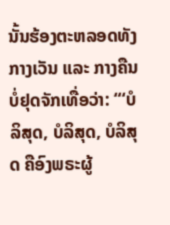ນັ້ນຮ້ອງຕະຫລອດທັງກາງເວັນ ແລະ ກາງຄືນບໍ່ຢຸດຈັກເທື່ອວ່າ: “‘ບໍລິສຸດ, ບໍລິສຸດ, ບໍລິສຸດ ຄືອົງພຣະຜູ້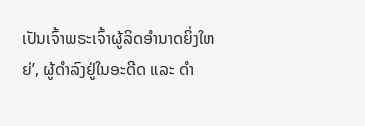ເປັນເຈົ້າພຣະເຈົ້າຜູ້ລິດອຳນາດຍິ່ງໃຫຍ່’, ຜູ້ດຳລົງຢູ່ໃນອະດີດ ແລະ ດຳ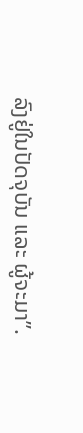ລົງຢູ່ໃນປັດຈຸບັນ ແລະ ຜູ້ຈະມາ”.